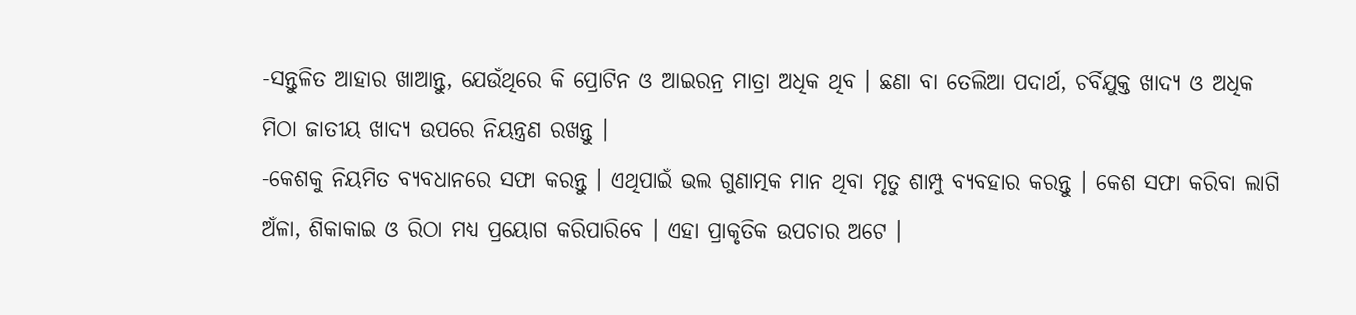-ସନ୍ତୁଳିତ ଆହାର ଖାଆନ୍ତୁ, ଯେଉଁଥିରେ କି ପ୍ରୋଟିନ ଓ ଆଇରନ୍ର ମାତ୍ରା ଅଧିକ ଥିବ । ଛଣା ବା ତେଲିଆ ପଦାର୍ଥ, ଚର୍ବିଯୁକ୍ତ ଖାଦ୍ୟ ଓ ଅଧିକ ମିଠା ଜାତୀୟ ଖାଦ୍ୟ ଉପରେ ନିୟନ୍ତ୍ରଣ ରଖନ୍ତୁ ।
-କେଶକୁ ନିୟମିତ ବ୍ୟବଧାନରେ ସଫା କରନ୍ତୁ । ଏଥିପାଇଁ ଭଲ ଗୁଣାତ୍ମକ ମାନ ଥିବା ମୃତୁ ଶାମ୍ପୁ ବ୍ୟବହାର କରନ୍ତୁ । କେଶ ସଫା କରିବା ଲାଗି ଅଁଳା, ଶିକାକାଇ ଓ ରିଠା ମଧ୍ୟ ପ୍ରୟୋଗ କରିପାରିବେ । ଏହା ପ୍ରାକୃତିକ ଉପଚାର ଅଟେ ।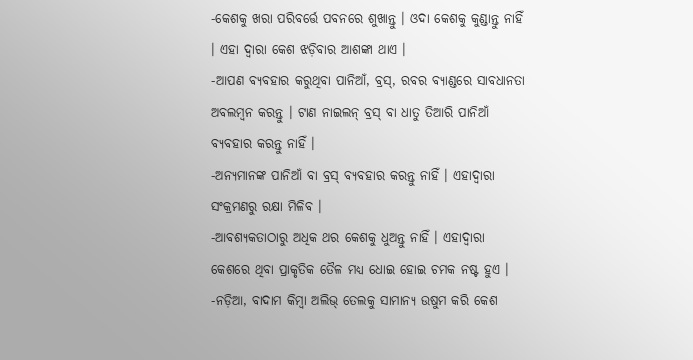-କେଶକୁ ଖରା ପରିବର୍ତ୍ତେ ପବନରେ ଶୁଖାନ୍ତୁ । ଓଦା କେଶକୁ କୁଣ୍ଡାନ୍ତୁ ନାହିଁ । ଏହା ଦ୍ୱାରା କେଶ ଝଡ଼ିବାର ଆଶଙ୍କା ଥାଏ ।
-ଆପଣ ବ୍ୟବହାର କରୁଥିବା ପାନିଆଁ, ବ୍ରସ୍, ରବର ବ୍ୟାଣ୍ଡରେ ସାବଧାନତା ଅବଲମ୍ବନ କରନ୍ତୁ । ଟାଣ ନାଇଲନ୍ ବ୍ରସ୍ ବା ଧାତୁ ତିଆରି ପାନିଆଁ ବ୍ୟବହାର କରନ୍ତୁ ନାହିଁ ।
-ଅନ୍ୟମାନଙ୍କ ପାନିଆଁ ବା ବ୍ରସ୍ ବ୍ୟବହାର କରନ୍ତୁ ନାହିଁ । ଏହାଦ୍ୱାରା ସଂକ୍ରମଣରୁ ରକ୍ଷା ମିଳିବ ।
-ଆବଶ୍ୟକତାଠାରୁ ଅଧିକ ଥର କେଶକୁ ଧୁଅନ୍ତୁ ନାହିଁ । ଏହାଦ୍ୱାରା କେଶରେ ଥିବା ପ୍ରାକୃତିକ ତୈଳ ମଧ୍ୟ ଧୋଇ ହୋଇ ଚମକ ନଷ୍ଟ ହୁଏ ।
-ନଡ଼ିଆ, ବାଦାମ କିମ୍ବା ଅଲିଭ୍ ତେଲକୁ ସାମାନ୍ୟ ଉଷୁମ କରି କେଶ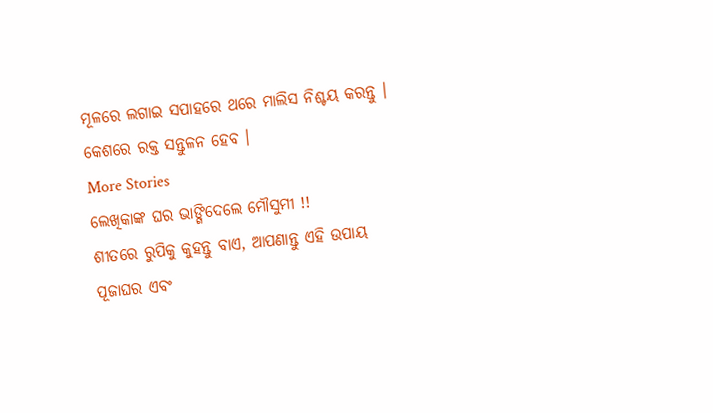ମୂଳରେ ଲଗାଇ ସପାହରେ ଥରେ ମାଲିସ ନିଶ୍ଚୟ କରନ୍ତୁ । କେଶରେ ରକ୍ତ ସନ୍ତୁଳନ ହେବ ।
More Stories
ଲେଖିକାଙ୍କ ଘର ଭାଙ୍ଗିଦେଲେ ମୌସୁମୀ !!
ଶୀତରେ ରୁପିକୁ କୁହନ୍ତୁ ବାଏ, ଆପଣାନ୍ତୁ ଏହି ଉପାୟ
ପୂଜାଘର ଏବଂ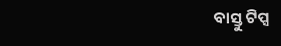ବାସ୍ତୁ ଟିପ୍ସ